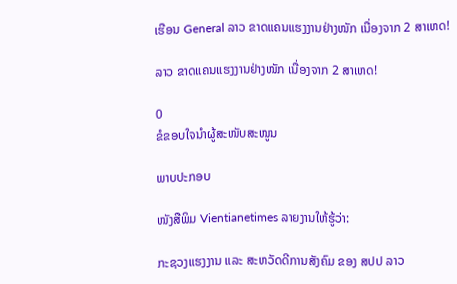ເຮືອນ General ລາວ ຂາດແຄນແຮງງານຢ່າງໜັກ ເນື່ອງຈາກ 2 ສາເຫດ!

ລາວ ຂາດແຄນແຮງງານຢ່າງໜັກ ເນື່ອງຈາກ 2 ສາເຫດ!

0
ຂໍຂອບໃຈນຳຜູ້ສະໜັບສະໜູນ

ພາບປະກອບ

ໜັງສືພິມ Vientianetimes ລາຍງານໃຫ້ຮູ້ວ່າ:

ກະຊວງແຮງງານ ແລະ ສະຫວັດດີການສັງຄົມ ຂອງ ສປປ ລາວ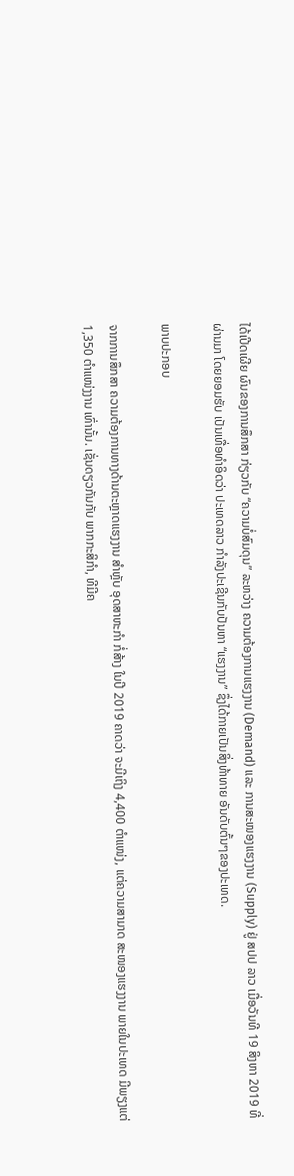ໄດ້ເປີດເຜີຍ ຜົນຂອງການສຶກສາ ກ່ຽວກັບ “ຄວາມບໍ່ສົມດຸນ” ລະຫວ່າງ ຄວາມຕ້ອງການແຮງງານ (Demand) ແລະ ການສະໜອງແຮງງານ (Supply) ຢູ່ ສປປ ລາວ ເມື່ອວັນທີ 19 ສິງຫາ 2019 ທີ່ຜ່ານມາ ໂດຍຍອມຮັບ ເປັນເທື່ອທໍາອິດວ່າ ປະເທດລາວ ກໍາລັງປະເຊີນກັບປັນຫາ “ແຮງງານ” ຊຶ່ງໄດ້ກາຍເປັນສິ່ງທ້າທາຍ ອັນດັບຕົ້ນໆຂອງປະເທດ.

ພາບປະກອບ

ຈາກການສຶກສາ ຄວາມຕ້ອງການທາງດ້ານຕະຫຼາດແຮງງານ ສໍາຫຼັບ ອຸດສາຫະກໍາ ກໍ່ສ້າງ ໃນປີ 2019 ຄາດວ່າ ຈະມີເຖິງ 4,400 ຕໍາແໜ່ງ, ແຕ່ຄວາມສາມາດ ສະໜອງແຮງງານ ພາຍໃນປະເທດ ມີພຽງແຕ່ 1,350 ຕໍາແໜ່ງງານ ເທົ່ານັ້ນ. ເຊັ່ນດຽວກັນກັບ ພາກກະສິກໍາ, ທີມີຄ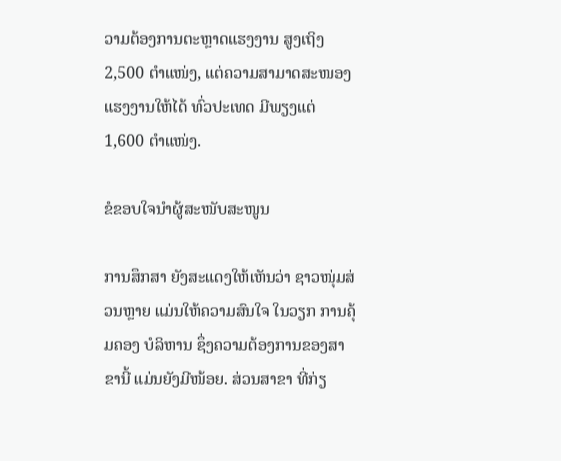ວາມຕ້ອງການຕະຫຼາດແຮງງານ ສູງເຖິງ 2,500 ຕໍາແໜ່ງ, ແຕ່ຄວາມສາມາດສະໜອງແຮງງານໃຫ້ໄດ້ ທົ່ວປະເທດ ມີພຽງແຕ່ 1,600 ຕໍາແໜ່ງ.

ຂໍຂອບໃຈນຳຜູ້ສະໜັບສະໜູນ

ການສຶກສາ ຍັງສະແດງໃຫ້ເຫັນວ່າ ຊາວໜຸ່ມສ່ວນຫຼາຍ ແມ່ນໃຫ້ຄວາມສົນໃຈ ໃນວຽກ ການຄຸ້ມຄອງ ບໍລິຫານ ຊຶ່ງຄວາມຕ້ອງການຂອງສາຂານີ້ ແມ່ນຍັງມີໜ້ອຍ. ສ່ວນສາຂາ ທີ່ກ່ຽ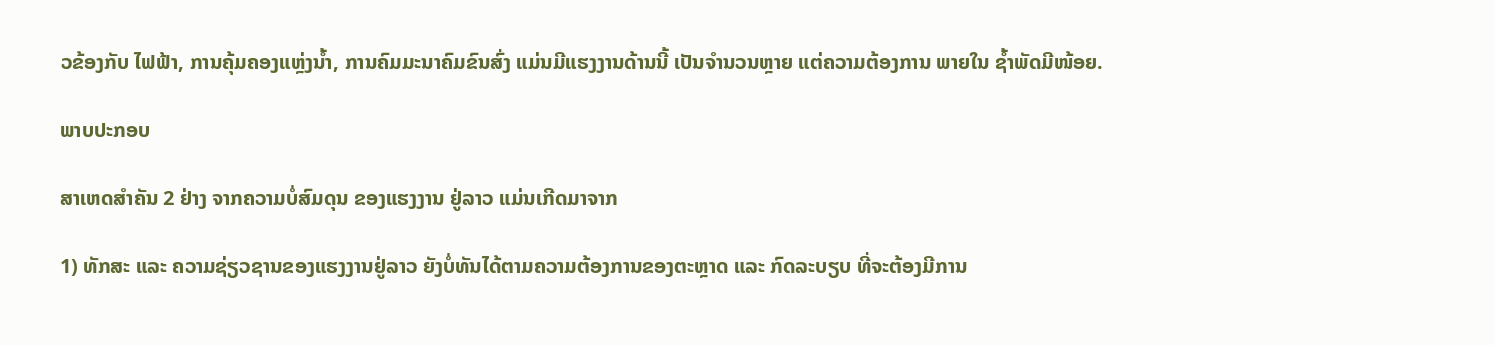ວຂ້ອງກັບ ໄຟຟ້າ, ການຄຸ້ມຄອງແຫຼ່ງນໍ້າ, ການຄົມມະນາຄົມຂົນສົ່ງ ແມ່ນມີແຮງງານດ້ານນີ້ ເປັນຈໍານວນຫຼາຍ ແຕ່ຄວາມຕ້ອງການ ພາຍໃນ ຊໍ້າພັດມີໜ້ອຍ.

ພາບປະກອບ

ສາເຫດສໍາຄັນ 2 ຢ່າງ ຈາກຄວາມບໍ່ສົມດຸນ ຂອງແຮງງານ ຢູ່ລາວ ແມ່ນເກີດມາຈາກ

1) ທັກສະ ແລະ ຄວາມຊ່ຽວຊານຂອງແຮງງານຢູ່ລາວ ຍັງບໍ່ທັນໄດ້ຕາມຄວາມຕ້ອງການຂອງຕະຫຼາດ ແລະ ກົດລະບຽບ ທີ່ຈະຕ້ອງມີການ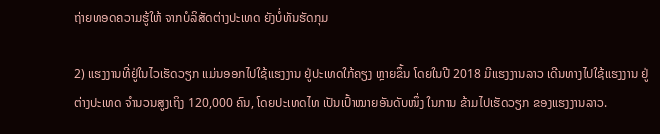ຖ່າຍທອດຄວາມຮູ້ໃຫ້ ຈາກບໍລິສັດຕ່າງປະເທດ ຍັງບໍ່ທັນຮັດກຸມ

2) ແຮງງານທີ່ຢູ່ໃນໄວເຮັດວຽກ ແມ່ນອອກໄປໃຊ້ແຮງງານ ຢູ່ປະເທດໃກ້ຄຽງ ຫຼາຍຂຶ້ນ ໂດຍໃນປີ 2018 ມີແຮງງານລາວ ເດີນທາງໄປໃຊ້ແຮງງານ ຢູ່ຕ່າງປະເທດ ຈໍານວນສູງເຖິງ 120,000 ຄົນ, ໂດຍປະເທດໄທ ເປັນເປົ້າໝາຍອັນດັບໜຶ່ງ ໃນການ ຂ້າມໄປເຮັດວຽກ ຂອງແຮງງານລາວ.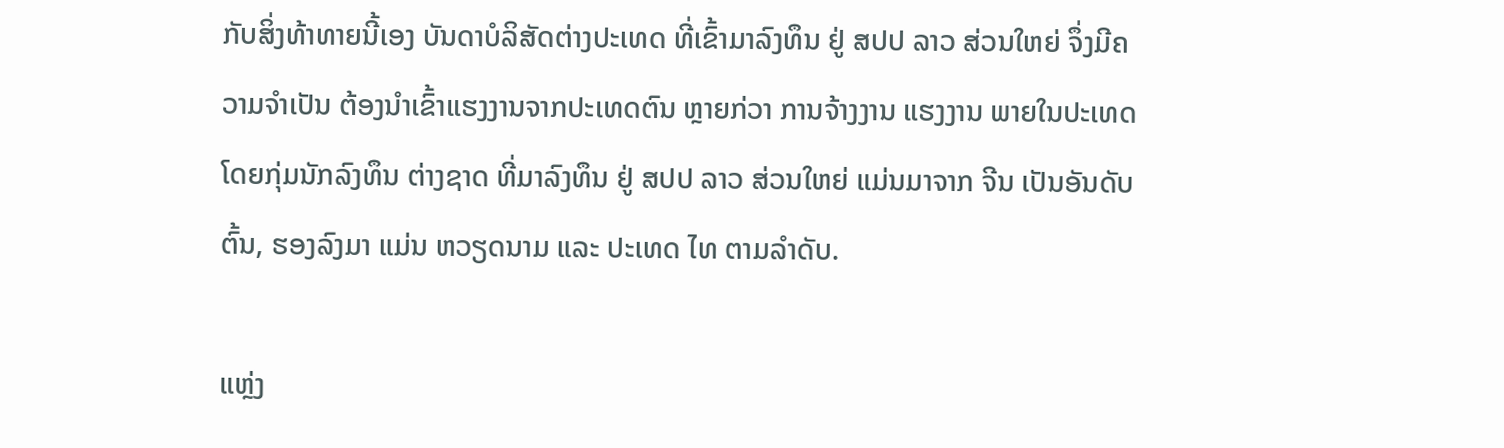ກັບສິ່ງທ້າທາຍນີ້ເອງ ບັນດາບໍລິສັດຕ່າງປະເທດ ທີ່ເຂົ້າມາລົງທຶນ ຢູ່ ສປປ ລາວ ສ່ວນໃຫຍ່ ຈຶ່ງມີຄວາມຈໍາເປັນ ຕ້ອງນໍາເຂົ້າແຮງງານຈາກປະເທດຕົນ ຫຼາຍກ່ວາ ການຈ້າງງານ ແຮງງານ ພາຍໃນປະເທດ ໂດຍກຸ່ມນັກລົງທຶນ ຕ່າງຊາດ ທີ່ມາລົງທຶນ ຢູ່ ສປປ ລາວ ສ່ວນໃຫຍ່ ແມ່ນມາຈາກ ຈີນ ເປັນອັນດັບຕົ້ນ, ຮອງລົງມາ ແມ່ນ ຫວຽດນາມ ແລະ ປະເທດ ໄທ ຕາມລໍາດັບ.

ແຫຼ່ງ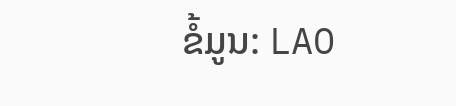ຂໍ້ມູນ: LAO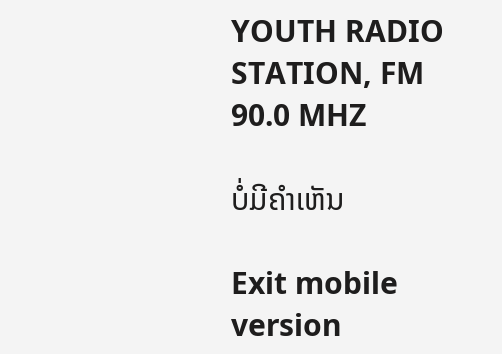YOUTH RADIO STATION, FM 90.0 MHZ

ບໍ່ມີຄໍາເຫັນ

Exit mobile version